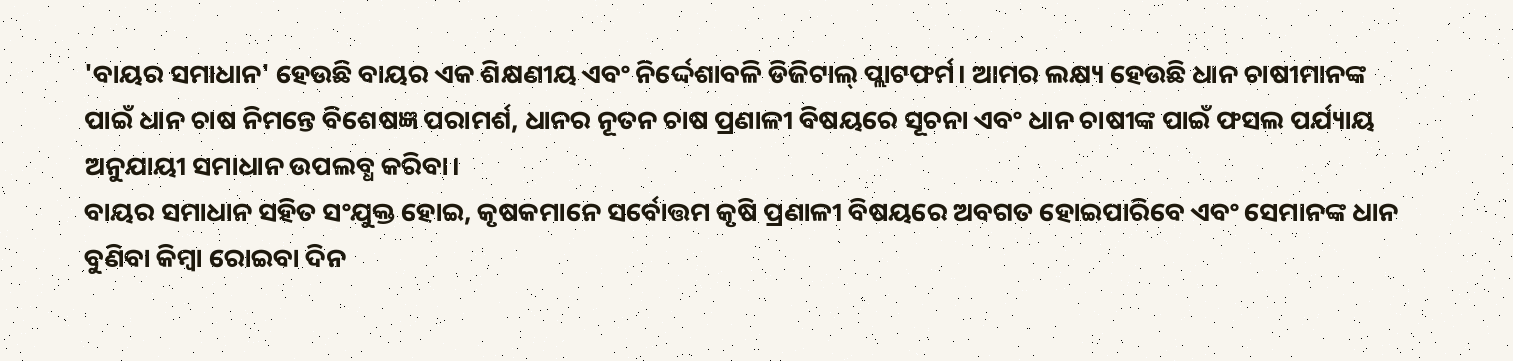'ବାୟର ସମାଧାନ' ହେଉଛି ବାୟର ଏକ ଶିକ୍ଷଣୀୟ ଏବଂ ନିର୍ଦ୍ଦେଶାବଳି ଡିଜିଟାଲ୍ ପ୍ଲାଟଫର୍ମ। ଆମର ଲକ୍ଷ୍ୟ ହେଉଛି ଧାନ ଚାଷୀମାନଙ୍କ ପାଇଁ ଧାନ ଚାଷ ନିମନ୍ତେ ବିଶେଷଜ୍ଞ ପରାମର୍ଶ, ଧାନର ନୂତନ ଚାଷ ପ୍ରଣାଳୀ ବିଷୟରେ ସୂଚନା ଏବଂ ଧାନ ଚାଷୀଙ୍କ ପାଇଁ ଫସଲ ପର୍ଯ୍ୟାୟ ଅନୁଯାୟୀ ସମାଧାନ ଉପଲବ୍ଧ କରିବା।
ବାୟର ସମାଧାନ ସହିତ ସଂଯୁକ୍ତ ହୋଇ, କୃଷକମାନେ ସର୍ବୋତ୍ତମ କୃଷି ପ୍ରଣାଳୀ ବିଷୟରେ ଅବଗତ ହୋଇପାରିବେ ଏବଂ ସେମାନଙ୍କ ଧାନ ବୁଣିବା କିମ୍ବା ରୋଇବା ଦିନ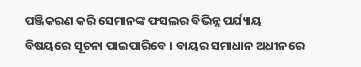ପଞ୍ଜିକରଣ କରି ସେମାନଙ୍କ ଫସଲର ବିଭିନ୍ନ ପର୍ଯ୍ୟାୟ ବିଷୟରେ ସୂଚନା ପାଇପାରିବେ । ବାୟର ସମାଧାନ ଅଧୀନରେ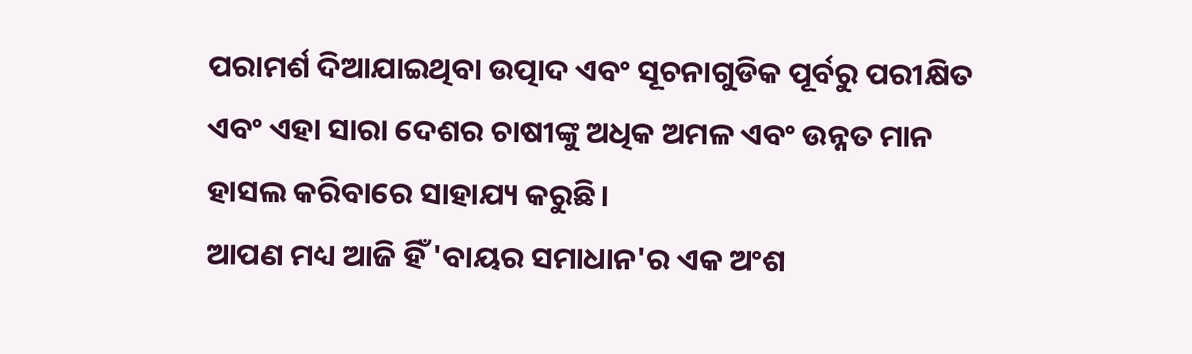ପରାମର୍ଶ ଦିଆଯାଇଥିବା ଉତ୍ପାଦ ଏବଂ ସୂଚନାଗୁଡିକ ପୂର୍ବରୁ ପରୀକ୍ଷିତ ଏବଂ ଏହା ସାରା ଦେଶର ଚାଷୀଙ୍କୁ ଅଧିକ ଅମଳ ଏବଂ ଉନ୍ନତ ମାନ ହାସଲ କରିବାରେ ସାହାଯ୍ୟ କରୁଛି।
ଆପଣ ମଧ୍ୟ ଆଜି ହିଁ 'ବାୟର ସମାଧାନ'ର ଏକ ଅଂଶ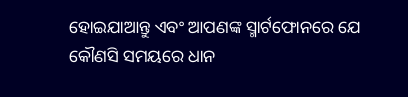ହୋଇଯାଆନ୍ତୁ ଏବଂ ଆପଣଙ୍କ ସ୍ମାର୍ଟଫୋନରେ ଯେ କୌଣସି ସମୟରେ ଧାନ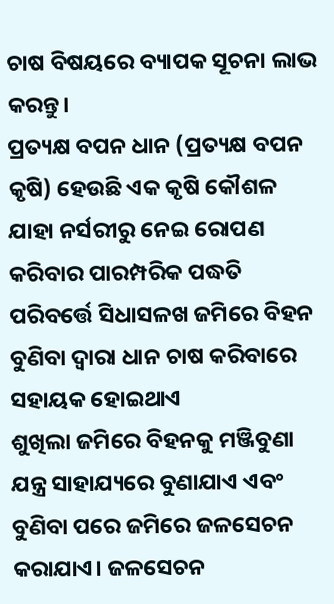ଚାଷ ବିଷୟରେ ବ୍ୟାପକ ସୂଚନା ଲାଭ କରନ୍ତୁ।
ପ୍ରତ୍ୟକ୍ଷ ବପନ ଧାନ (ପ୍ରତ୍ୟକ୍ଷ ବପନ କୃଷି) ହେଉଛି ଏକ କୃଷି କୌଶଳ ଯାହା ନର୍ସରୀରୁ ନେଇ ରୋପଣ କରିବାର ପାରମ୍ପରିକ ପଦ୍ଧତି ପରିବର୍ତ୍ତେ ସିଧାସଳଖ ଜମିରେ ବିହନ ବୁଣିବା ଦ୍ୱାରା ଧାନ ଚାଷ କରିବାରେ ସହାୟକ ହୋଇଥାଏ
ଶୁଖିଲା ଜମିରେ ବିହନକୁ ମଞ୍ଜିବୁଣା ଯନ୍ତ୍ର ସାହାଯ୍ୟରେ ବୁଣାଯାଏ ଏବଂ ବୁଣିବା ପରେ ଜମିରେ ଜଳସେଚନ କରାଯାଏ। ଜଳସେଚନ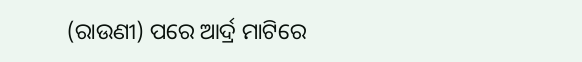(ରାଉଣୀ) ପରେ ଆର୍ଦ୍ର ମାଟିରେ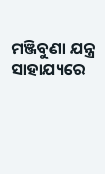ମଞ୍ଜିବୁଣା ଯନ୍ତ୍ର ସାହାଯ୍ୟରେ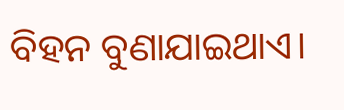ବିହନ ବୁଣାଯାଇଥାଏ।